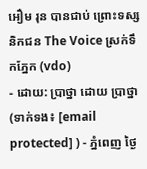អឿម រុន បានជាប់ ព្រោះទស្សនិកជន The Voice ស្រក់ទឹកភ្នែក (vdo)
- ដោយ: ប្រាថ្នា ដោយ ប្រាថ្នា (ទាក់ទង៖ [email protected] ) - ភ្នំពេញ ថ្ងៃ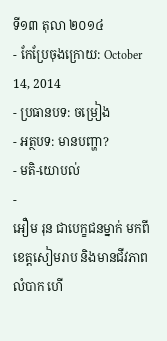ទី១៣ តុលា ២០១៤
- កែប្រែចុងក្រោយ: October 14, 2014
- ប្រធានបទ: ចម្រៀង
- អត្ថបទ: មានបញ្ហា?
- មតិ-យោបល់
-
អឿម រុន ជាបេក្ខជនម្នាក់ មកពីខេត្តសៀមរាប និងមានជីវភាពលំបាក ហើ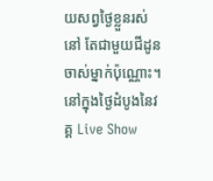យសព្វថ្ងៃខ្លួនរស់នៅ តែជាមួយជីដូនចាស់ម្នាក់ប៉ុណ្ណោះ។ នៅក្នុងថ្ងៃដំបូងនៃវគ្គ Live Show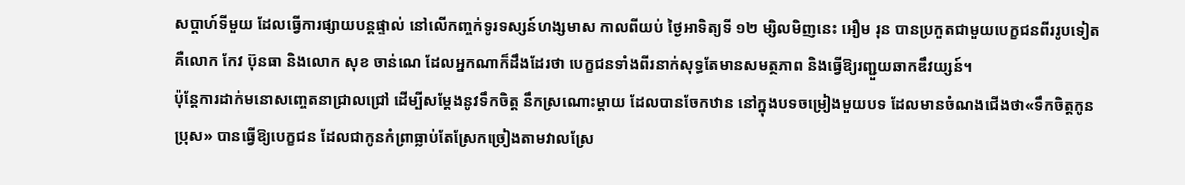សប្តាហ៍ទីមួយ ដែលធ្វើការផ្សាយបន្តផ្ទាល់ នៅលើកញ្ចក់ទូរទស្សន៍ហង្សមាស កាលពីយប់ ថ្ងៃអាទិត្យទី ១២ ម្សិលមិញនេះ អឿម រុន បានប្រកួតជាមួយបេក្ខជនពីររូបទៀត គឺលោក កែវ ប៊ុនធា និងលោក សុខ ចាន់ណេ ដែលអ្នកណាក៏ដឹងដែរថា បេក្ខជនទាំងពីរនាក់សុទ្ធតែមានសមត្ថភាព និងធ្វើឱ្យរញ្ជួយឆាកឌឹវយ្សន៍។
ប៉ុន្តែការដាក់មនោសញ្ចេតនាជ្រាលជ្រៅ ដើម្បីសម្តែងនូវទឹកចិត្ត នឹកស្រណោះម្តាយ ដែលបានចែកឋាន នៅក្នុងបទចម្រៀងមួយបទ ដែលមានចំណងជើងថា«ទឹកចិត្តកូនប្រុស» បានធ្វើឱ្យបេក្ខជន ដែលជាកូនកំព្រាធ្លាប់តែស្រែកច្រៀងតាមវាលស្រែ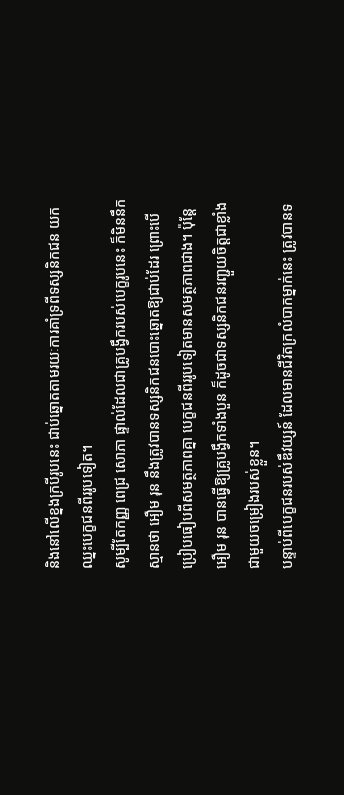និងនៅលើខ្នងក្របីរូបនេះ ជាប់ឆ្នោតតាមរយៈការគាំទ្រពីទស្សនិកជន យកឈ្នះបេក្ខជនពីររូបទៀត។
សូម្បីតែកញ្ញ ពេជ្រ សោភា ផ្ទាល់ដែលជាគ្រូបង្វឹករបស់បេក្ខរូបនេះ ក៏មិននឹកស្មានថា អឿម រុន នឹងត្រូវបានទស្សនិកជនបោះឆ្នោតឱ្យជាប់ដែរ ព្រោះបើប្រៀបធៀបពីសមត្ថភាពគ្នា បេក្ខជនពីររូបទៀតមានសមត្ថភាពជាង។ ប៉ុន្តែ អឿម រុន បានធ្វើឱ្យគ្រូបង្វឹកទាំងបួន ក៏ដូចជាទស្សនិកជនរញ្ជួយចិត្តជាខ្លាំង ជាមួយចម្រៀងរបស់ខ្លួន។
បន្ទាប់ពីបេក្ខជនរបស់ឌឹវយ្សន៍ ដែលមានជីវិតក្រលំបាកម្នាក់នេះ ត្រូវបានទ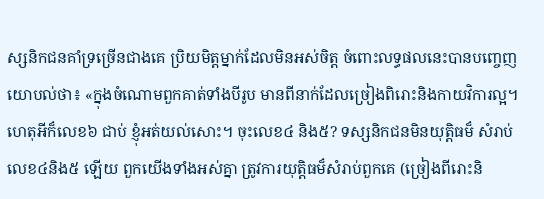ស្សនិកជនគាំទ្រច្រើនជាងគេ ប្រិយមិត្តម្នាក់ដែលមិនអស់ចិត្ត ចំពោះលទ្ធផលនេះបានបញ្ចេញយោបល់ថា៖ «ក្នុងចំណោមពួកគាត់ទាំងបីរូប មានពីនាក់ដែលច្រៀងពិរោះនិងកាយវិការល្អ។ ហេតុអីក៏លេខ៦ ជាប់ ខ្ញុំអត់យល់សោះ។ ចុះលេខ៤ និង៥? ទស្សនិកជនមិនយុត្តិធម៏ សំរាប់លេខ៤និង៥ ឡើយ ពួកយើងទាំងអស់គ្នា ត្រូវការយុត្តិធម៏សំរាប់ពួកគេ (ច្រៀងពីរោះនិ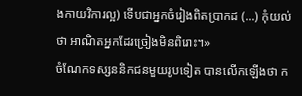ងកាយវិការល្អ) ទើបជាអ្នកចំរៀងពិតប្រាកដ (...) កុំយល់ថា អាណិតអ្នកដែរច្រៀងមិនពិរោះ។»
ចំណែកទស្សននិកជនមួយរូបទៀត បានលើកឡើងថា ក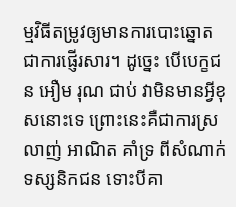ម្មវិធីតម្រូវឲ្យមានការបោះឆ្នោតជាការផ្ញើរសារ។ ដូច្នេះ បើបេក្ខជន អឿម រុណ ជាប់ វាមិនមានអ្វីខុសនោះទេ ព្រោះនេះគឺជាការស្រលាញ់ អាណិត គាំទ្រ ពីសំណាក់ទស្សនិកជន ទោះបីគា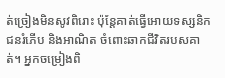ត់ច្រៀងមិនសូវពិរោះ ប៉ុន្តែគាត់ធ្វើអោយទស្សនិកជនរំភើប និងអាណិត ចំពោះឆាកជីវិតរបសគាត់។ អ្នកចម្រៀងពិ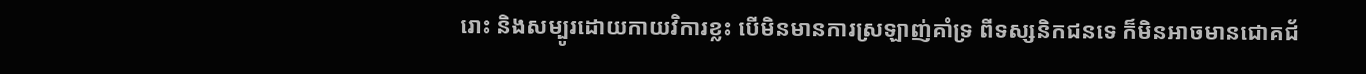រោះ និងសម្បូរដោយកាយវិការខ្លះ បើមិនមានការស្រឡាញ់គាំទ្រ ពីទស្សនិកជនទេ ក៏មិនអាចមានជោគជ័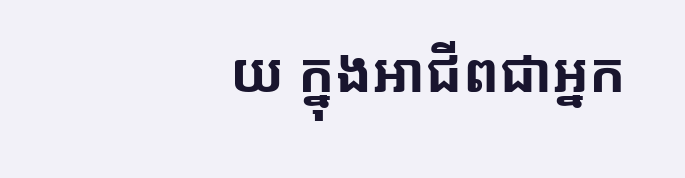យ ក្នុងអាជីពជាអ្នក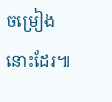ចម្រៀងនោះដែរ៕